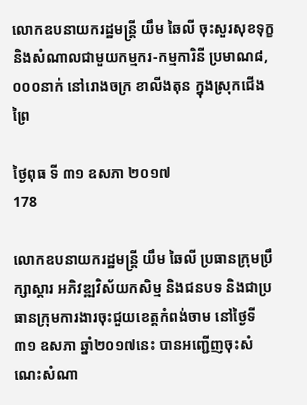លោកឧបនាយករដ្ឋមន្ត្រី យឹម ឆៃលី ចុះសួរសុខទុក្ខ និងសំណាលជាមួយកម្មករ-កម្មការិនី ប្រមាណ៨,០០០នាក់ នៅរោងចក្រ ខាលីងតុន ក្នុងស្រុកជើងព្រៃ

ថ្ងៃពុធ ទី ៣១ ឧសភា ២០១៧
178

លោកឧបនាយករដ្ឋមន្ត្រី យឹម ឆៃលី ប្រធានក្រុមប្រឹក្សាស្ដារ អភិវឌ្ឍវិស័យកសិម្ម និងជនបទ និងជាប្រធានក្រុមការងារចុះជួយខេត្តកំពង់ចាម នៅថ្ងៃទី៣១ ឧសភា ឆ្នាំ២០១៧នេះ បានអញ្ជើញចុះសំណេះសំណា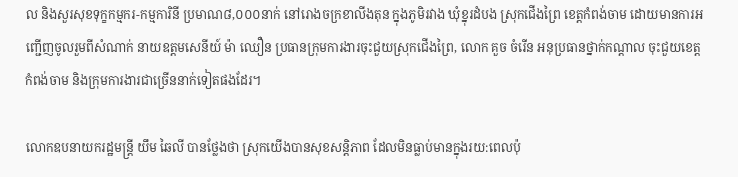ល និងសួរសុខទុក្ខកម្មករ-កម្មការិនី ប្រមាណ៨,០០០នាក់ នៅរោងចក្រខាលីងតុន ក្នុងភូមិរវាង ឃុំខ្នុរដំបង ស្រុកជើងព្រៃ ខេត្ដកំពង់ចាម ដោយមានការអញ្ជើញចូលរួមពីសំណាក់ នាយឧត្ដមសេនីយ៍ ម៉ា ឈឿន ប្រធានក្រុមការងារចុះជួយស្រុកជើងព្រៃ, លោក គួច ចំរើន អនុប្រធានថ្នាក់កណ្តាល ចុះជួយខេត្តកំពង់ចាម និងក្រុមការងារជាច្រើននាក់ទៀតផងដែរ។

លោកឧបនាយករដ្ឋមន្ត្រី យឹម ឆៃលី បានថ្លែងថា ស្រុកយើងបានសុខសន្តិភាព ដែលមិនធ្លាប់មានក្នុងរយ:ពេលប៉ុ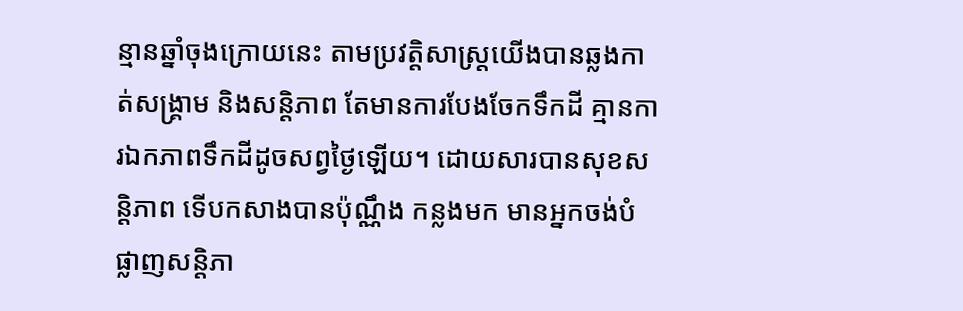ន្មានឆ្នាំចុងក្រោយនេះ តាមប្រវត្តិសាស្រ្តយើងបានឆ្លងកាត់សង្រ្គាម និងសន្តិភាព តែមានការបែងចែកទឹកដី គ្មានការឯកភាពទឹកដីដូចសព្វថ្ងៃឡើយ។ ដោយសារបានសុខសន្តិភាព ទើបកសាងបានប៉ុណ្ណឹង កន្លងមក មានអ្នកចង់បំផ្លាញសន្តិភា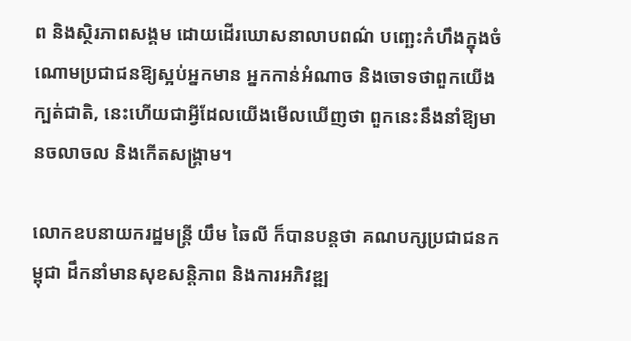ព និងស្ថិរភាពសង្គម ដោយដើរឃោសនាលាបពណ៌ បញ្ឆេះកំហឹងក្នុងចំណោមប្រជាជនឱ្យស្អប់អ្នកមាន អ្នកកាន់អំណាច និងចោទថាពួកយើងក្បត់ជាតិ, នេះហើយជាអ្វីដែលយើងមើលឃើញថា ពួកនេះនឹងនាំឱ្យមានចលាចល និងកើតសង្រ្គាម។

លោកឧបនាយករដ្ឋមន្ត្រី យឹម ឆៃលី ក៏បានបន្ដថា គណបក្សប្រជាជនកម្ពុជា ដឹកនាំមានសុខសន្តិភាព និងការអភិវឌ្ឍ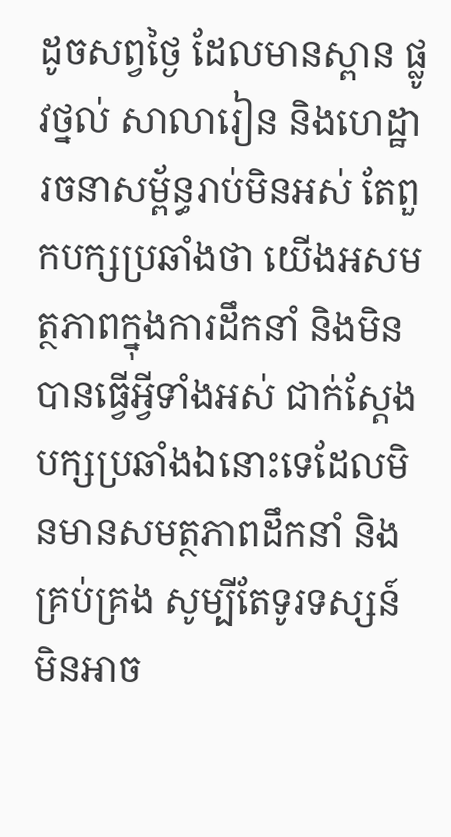ដូចសព្វថ្ងៃ ដែលមានស្ពាន ផ្លូវថ្នល់ សាលារៀន និងហេដ្ឋារចនាសម្ព័ន្ធរាប់មិនអស់ តែពួកបក្សប្រឆាំងថា យើងអសមត្ថភាពក្នុងការដឹកនាំ និងមិនបានធ្វើអ្វីទាំងអស់ ជាក់ស្តែង បក្សប្រឆាំងឯនោះទេដែលមិនមានសមត្ថភាពដឹកនាំ និងគ្រប់គ្រង សូម្បីតែទូរទស្សន៍ មិនអាច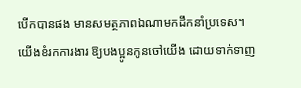បើកបានផង មានសមត្ថភាពឯណាមកដឹកនាំប្រទេស។ យើងខំរកការងារ ឱ្យបងប្អូនកូនចៅយើង ដោយទាក់ទាញ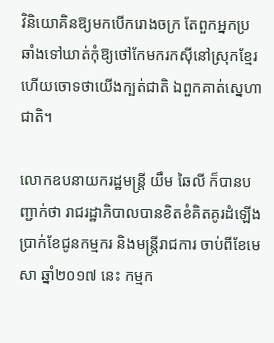វិនិយោគិនឱ្យមកបើករោងចក្រ តែពួកអ្នកប្រឆាំងទៅឃាត់កុំឱ្យថៅកែមករកស៊ីនៅស្រុកខ្មែរ ហើយចោទថាយើងក្បត់ជាតិ ឯពួកគាត់ស្នេហាជាតិ។

លោកឧបនាយករដ្ឋមន្ត្រី យឹម ឆៃលី ក៏បានបញ្ជាក់ថា រាជរដ្ឋាភិបាលបានខិតខំគិតគូរដំឡើងប្រាក់ខែជូនកម្មករ និងមន្ត្រីរាជការ ចាប់ពីខែមេសា ឆ្នាំ២០១៧ នេះ កម្មក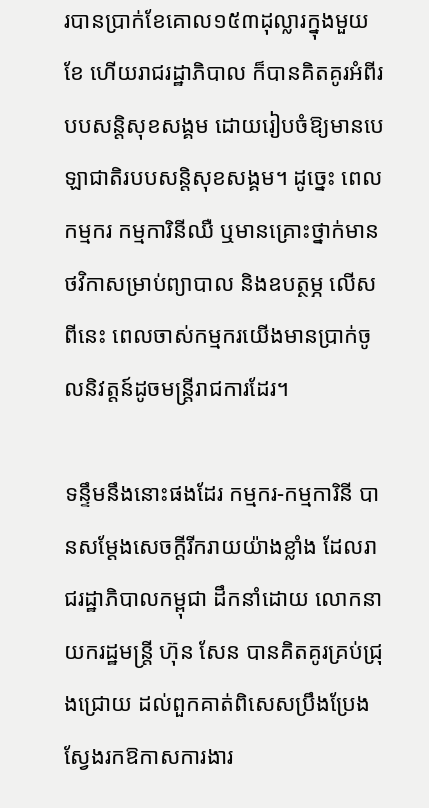របានប្រាក់ខែគោល១៥៣ដុល្លារក្នុងមួយខែ ហើយរាជរដ្ឋាភិបាល ក៏បានគិតគូរអំពីរបបសន្តិសុខសង្គម ដោយរៀបចំឱ្យមានបេឡាជាតិរបបសន្តិសុខសង្គម។ ដូច្នេះ ពេលកម្មករ កម្មការិនីឈឺ ឬមានគ្រោះថ្នាក់មានថវិកាសម្រាប់ព្យាបាល និងឧបត្ថម្ភ លើសពីនេះ ពេលចាស់កម្មករយើងមានប្រាក់ចូលនិវត្តន៍ដូចមន្រ្តីរាជការដែរ។

ទន្ទឹមនឹងនោះផងដែរ កម្មករ-កម្មការិនី បានសម្ដែងសេចក្ដីរីករាយយ៉ាងខ្លាំង ដែលរាជរដ្ឋាភិបាលកម្ពុជា ដឹកនាំដោយ លោកនាយករដ្ឋមន្រ្តី ហ៊ុន សែន បានគិតគូរគ្រប់ជ្រុងជ្រោយ ដល់ពួកគាត់ពិសេសប្រឹងប្រែងស្វែងរកឱកាសការងារ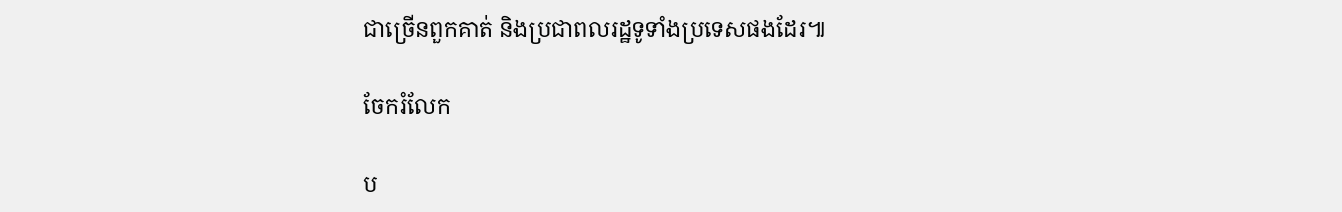ជាច្រើនពួកគាត់ និងប្រជាពលរដ្ឋទូទាំងប្រទេសផងដែរ៕

ចែករំលែក

ប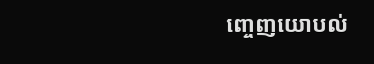ញ្ចេញយោបល់